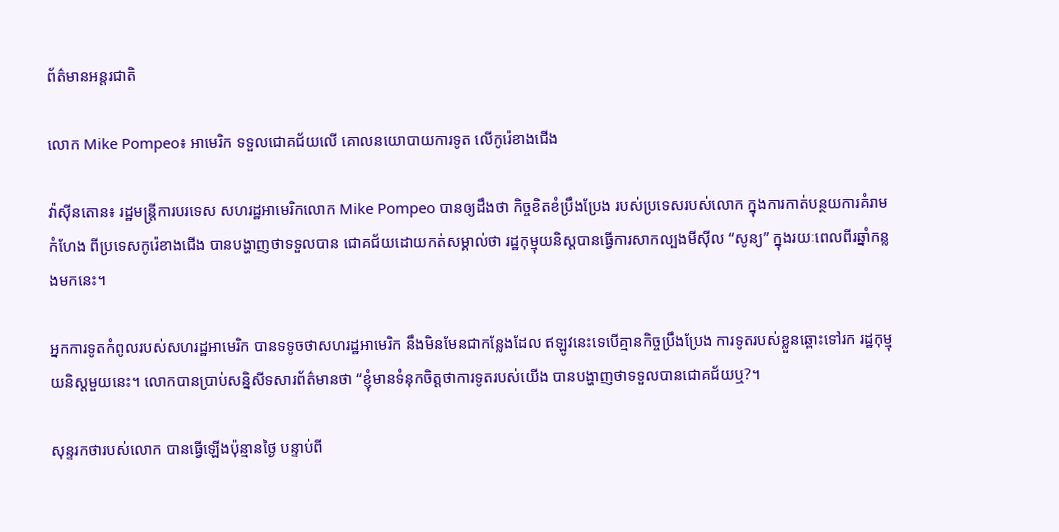ព័ត៌មានអន្តរជាតិ

លោក Mike Pompeo៖ អាមេរិក ទទួលជោគជ័យលើ គោលនយោបាយការទូត លើកូរ៉េខាងជើង

វ៉ាស៊ីនតោន៖ រដ្ឋមន្រ្តីការបរទេស សហរដ្ឋអាមេរិកលោក Mike Pompeo បានឲ្យដឹងថា កិច្ចខិតខំប្រឹងប្រែង របស់ប្រទេសរបស់លោក ក្នុងការកាត់បន្ថយការគំរាមកំហែង ពីប្រទេសកូរ៉េខាងជើង បានបង្ហាញថាទទួលបាន ជោគជ័យដោយកត់សម្គាល់ថា រដ្ឋកុម្មុយនិស្តបានធ្វើការសាកល្បងមីស៊ីល “សូន្យ” ក្នុងរយៈពេលពីរឆ្នាំកន្លងមកនេះ។

អ្នកការទូតកំពូលរបស់សហរដ្ឋអាមេរិក បានទទូចថាសហរដ្ឋអាមេរិក នឹងមិនមែនជាកន្លែងដែល ឥឡូវនេះទេបើគ្មានកិច្ចប្រឹងប្រែង ការទូតរបស់ខ្លួនឆ្ពោះទៅរក រដ្ឋកុម្មុយនិស្តមួយនេះ។ លោកបានប្រាប់សន្និសីទសារព័ត៌មានថា “ខ្ញុំមានទំនុកចិត្តថាការទូតរបស់យើង បានបង្ហាញថាទទួលបានជោគជ័យឬ?។

សុន្ទរកថារបស់លោក បានធ្វើឡើងប៉ុន្មានថ្ងៃ បន្ទាប់ពី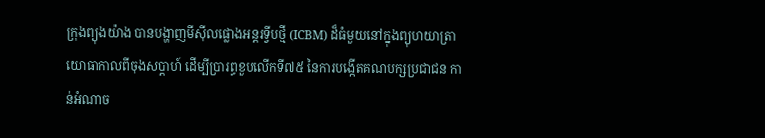ក្រុងព្យុងយ៉ាង បានបង្ហាញមីស៊ីលផ្លោងអន្តរទ្វីបថ្មី (ICBM) ដ៏ធំមួយនៅក្នុងព្យុហយាត្រា យោធាកាលពីចុងសប្តាហ៍ ដើម្បីប្រារព្ធខួបលើកទី៧៥ នៃការបង្កើតគណបក្សប្រជាជន កាន់អំណាច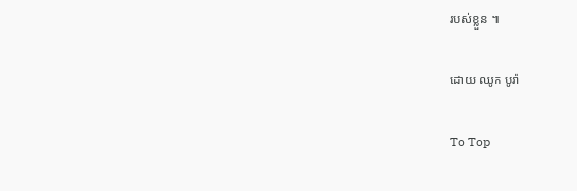របស់ខ្លួន ៕

ដោយ ឈូក បូរ៉ា

To Top